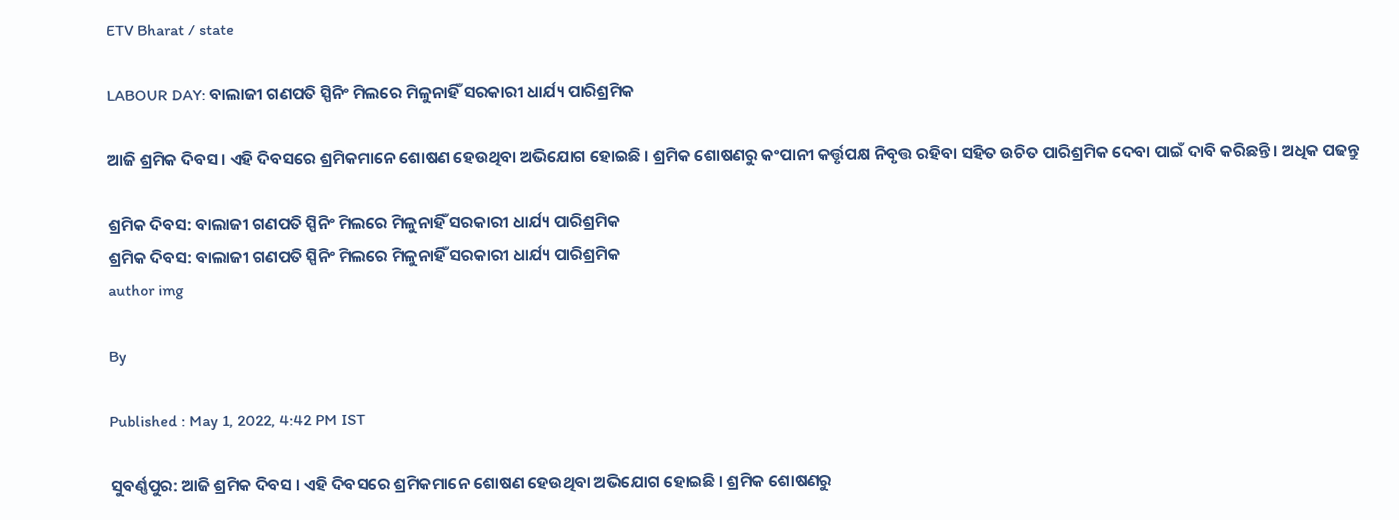ETV Bharat / state

LABOUR DAY: ବାଲାଜୀ ଗଣପତି ସ୍ପିନିଂ ମିଲରେ ମିଳୁନାହିଁ ସରକାରୀ ଧାର୍ଯ୍ୟ ପାରିଶ୍ରମିକ

ଆଜି ଶ୍ରମିକ ଦିବସ । ଏହି ଦିବସରେ ଶ୍ରମିକମାନେ ଶୋଷଣ ହେଉଥିବା ଅଭିଯୋଗ ହୋଇଛି । ଶ୍ରମିକ ଶୋଷଣରୁ କଂପାନୀ କର୍ତ୍ତୃପକ୍ଷ ନିବୃତ୍ତ ରହିବା ସହିତ ଉଚିତ ପାରିଶ୍ରମିକ ଦେବା ପାଇଁ ଦାବି କରିଛନ୍ତି । ଅଧିକ ପଢନ୍ତୁ

ଶ୍ରମିକ ଦିବସ: ବାଲାଜୀ ଗଣପତି ସ୍ପିନିଂ ମିଲରେ ମିଳୁନାହିଁ ସରକାରୀ ଧାର୍ଯ୍ୟ ପାରିଶ୍ରମିକ
ଶ୍ରମିକ ଦିବସ: ବାଲାଜୀ ଗଣପତି ସ୍ପିନିଂ ମିଲରେ ମିଳୁନାହିଁ ସରକାରୀ ଧାର୍ଯ୍ୟ ପାରିଶ୍ରମିକ
author img

By

Published : May 1, 2022, 4:42 PM IST

ସୁବର୍ଣ୍ଣପୁର: ଆଜି ଶ୍ରମିକ ଦିବସ । ଏହି ଦିବସରେ ଶ୍ରମିକମାନେ ଶୋଷଣ ହେଉଥିବା ଅଭିଯୋଗ ହୋଇଛି । ଶ୍ରମିକ ଶୋଷଣରୁ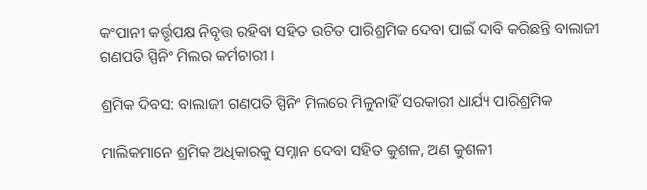କଂପାନୀ କର୍ତ୍ତୃପକ୍ଷ ନିବୃତ୍ତ ରହିବା ସହିତ ଉଚିତ ପାରିଶ୍ରମିକ ଦେବା ପାଇଁ ଦାବି କରିଛନ୍ତି ବାଲାଜୀ ଗଣପତି ସ୍ପିନିଂ ମିଲର କର୍ମଚାରୀ ।

ଶ୍ରମିକ ଦିବସ: ବାଲାଜୀ ଗଣପତି ସ୍ପିନିଂ ମିଲରେ ମିଳୁନାହିଁ ସରକାରୀ ଧାର୍ଯ୍ୟ ପାରିଶ୍ରମିକ

ମାଲିକମାନେ ଶ୍ରମିକ ଅଧିକାରକୁ ସମ୍ନାନ ଦେବା ସହିତ କୁଶଳ, ଅଣ କୁଶଳୀ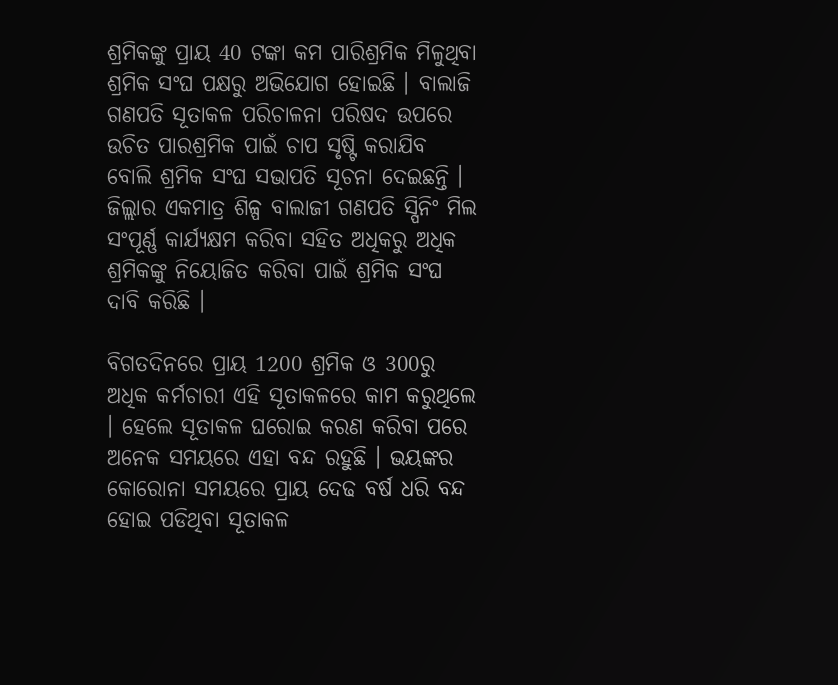ଶ୍ରମିକଙ୍କୁ ପ୍ରାୟ 40 ଟଙ୍କା କମ ପାରିଶ୍ରମିକ ମିଳୁଥିବା ଶ୍ରମିକ ସଂଘ ପକ୍ଷରୁ ଅଭିଯୋଗ ହୋଇଛି । ବାଲାଜି ଗଣପତି ସୂତାକଳ ପରିଚାଳନା ପରିଷଦ ଉପରେ ଉଚିତ ପାରଶ୍ରମିକ ପାଇଁ ଚାପ ସୃଷ୍ଟି କରାଯିବ ବୋଲି ଶ୍ରମିକ ସଂଘ ସଭାପତି ସୂଚନା ଦେଇଛନ୍ତି । ଜିଲ୍ଲାର ଏକମାତ୍ର ଶିଳ୍ପ ବାଲାଜୀ ଗଣପତି ସ୍ପିନିଂ ମିଲ ସଂପୂର୍ଣ୍ଣ କାର୍ଯ୍ୟକ୍ଷମ କରିବା ସହିତ ଅଧିକରୁ ଅଧିକ ଶ୍ରମିକଙ୍କୁ ନିୟୋଜିତ କରିବା ପାଇଁ ଶ୍ରମିକ ସଂଘ ଦାବି କରିଛି ।

ବିଗତଦିନରେ ପ୍ରାୟ 1200 ଶ୍ରମିକ ଓ 300ରୁ ଅଧିକ କର୍ମଚାରୀ ଏହି ସୂତାକଳରେ କାମ କରୁଥିଲେ । ହେଲେ ସୂତାକଳ ଘରୋଇ କରଣ କରିବା ପରେ ଅନେକ ସମୟରେ ଏହା ବନ୍ଦ ରହୁଛି । ଭୟଙ୍କର କୋରୋନା ସମୟରେ ପ୍ରାୟ ଦେଢ ବର୍ଷ ଧରି ବନ୍ଦ ହୋଇ ପଡିଥିବା ସୂତାକଳ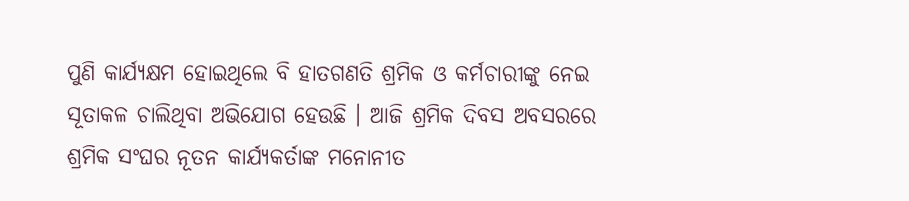ପୁଣି କାର୍ଯ୍ୟକ୍ଷମ ହୋଇଥିଲେ ବି ହାତଗଣତି ଶ୍ରମିକ ଓ କର୍ମଚାରୀଙ୍କୁ ନେଇ ସୂତାକଳ ଚାଲିଥିବା ଅଭିଯୋଗ ହେଉଛି । ଆଜି ଶ୍ରମିକ ଦିବସ ଅବସରରେ ଶ୍ରମିକ ସଂଘର ନୂତନ କାର୍ଯ୍ୟକର୍ତାଙ୍କ ମନୋନୀତ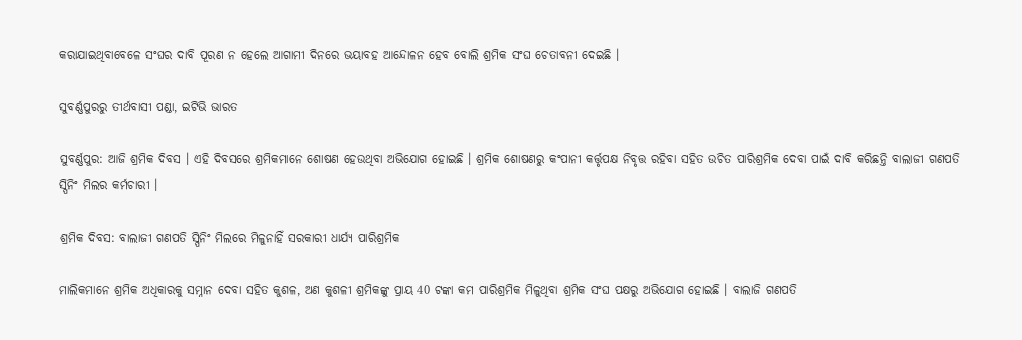କରାଯାଇଥିବାବେଳେ ସଂଘର ଦାବି ପୂରଣ ନ ହେଲେ ଆଗାମୀ ଦିନରେ ଭୟାବହ ଆନ୍ଦୋଳନ ହେବ ବୋଲି ଶ୍ରମିକ ସଂଘ ଚେତାବନୀ ଦେଇଛି ।

ସୁବର୍ଣ୍ଣପୁରରୁ ତୀର୍ଥବାସୀ ପଣ୍ଡା, ଇଟିଭି ଭାରତ

ସୁବର୍ଣ୍ଣପୁର: ଆଜି ଶ୍ରମିକ ଦିବସ । ଏହି ଦିବସରେ ଶ୍ରମିକମାନେ ଶୋଷଣ ହେଉଥିବା ଅଭିଯୋଗ ହୋଇଛି । ଶ୍ରମିକ ଶୋଷଣରୁ କଂପାନୀ କର୍ତ୍ତୃପକ୍ଷ ନିବୃତ୍ତ ରହିବା ସହିତ ଉଚିତ ପାରିଶ୍ରମିକ ଦେବା ପାଇଁ ଦାବି କରିଛନ୍ତି ବାଲାଜୀ ଗଣପତି ସ୍ପିନିଂ ମିଲର କର୍ମଚାରୀ ।

ଶ୍ରମିକ ଦିବସ: ବାଲାଜୀ ଗଣପତି ସ୍ପିନିଂ ମିଲରେ ମିଳୁନାହିଁ ସରକାରୀ ଧାର୍ଯ୍ୟ ପାରିଶ୍ରମିକ

ମାଲିକମାନେ ଶ୍ରମିକ ଅଧିକାରକୁ ସମ୍ନାନ ଦେବା ସହିତ କୁଶଳ, ଅଣ କୁଶଳୀ ଶ୍ରମିକଙ୍କୁ ପ୍ରାୟ 40 ଟଙ୍କା କମ ପାରିଶ୍ରମିକ ମିଳୁଥିବା ଶ୍ରମିକ ସଂଘ ପକ୍ଷରୁ ଅଭିଯୋଗ ହୋଇଛି । ବାଲାଜି ଗଣପତି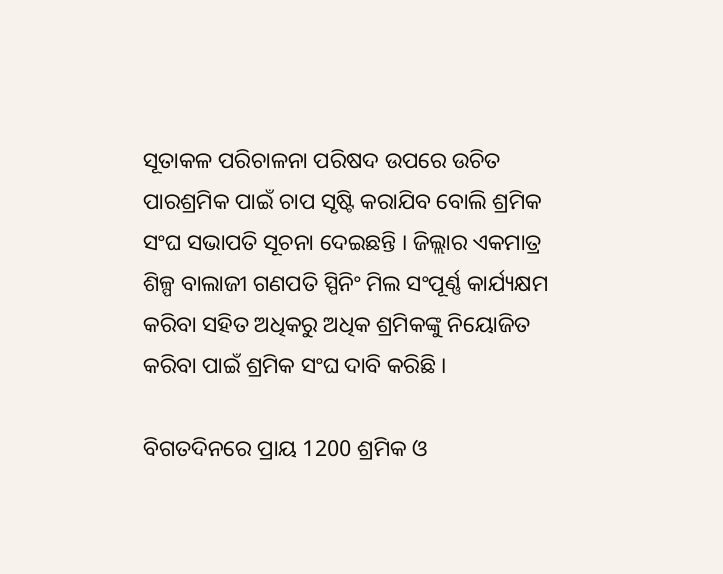ସୂତାକଳ ପରିଚାଳନା ପରିଷଦ ଉପରେ ଉଚିତ ପାରଶ୍ରମିକ ପାଇଁ ଚାପ ସୃଷ୍ଟି କରାଯିବ ବୋଲି ଶ୍ରମିକ ସଂଘ ସଭାପତି ସୂଚନା ଦେଇଛନ୍ତି । ଜିଲ୍ଲାର ଏକମାତ୍ର ଶିଳ୍ପ ବାଲାଜୀ ଗଣପତି ସ୍ପିନିଂ ମିଲ ସଂପୂର୍ଣ୍ଣ କାର୍ଯ୍ୟକ୍ଷମ କରିବା ସହିତ ଅଧିକରୁ ଅଧିକ ଶ୍ରମିକଙ୍କୁ ନିୟୋଜିତ କରିବା ପାଇଁ ଶ୍ରମିକ ସଂଘ ଦାବି କରିଛି ।

ବିଗତଦିନରେ ପ୍ରାୟ 1200 ଶ୍ରମିକ ଓ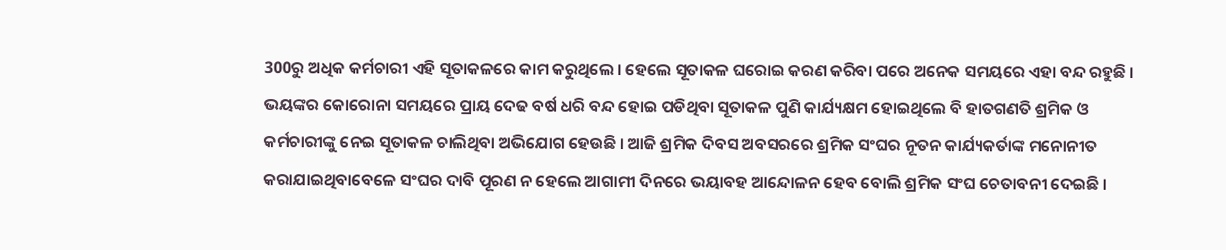300ରୁ ଅଧିକ କର୍ମଚାରୀ ଏହି ସୂତାକଳରେ କାମ କରୁଥିଲେ । ହେଲେ ସୂତାକଳ ଘରୋଇ କରଣ କରିବା ପରେ ଅନେକ ସମୟରେ ଏହା ବନ୍ଦ ରହୁଛି । ଭୟଙ୍କର କୋରୋନା ସମୟରେ ପ୍ରାୟ ଦେଢ ବର୍ଷ ଧରି ବନ୍ଦ ହୋଇ ପଡିଥିବା ସୂତାକଳ ପୁଣି କାର୍ଯ୍ୟକ୍ଷମ ହୋଇଥିଲେ ବି ହାତଗଣତି ଶ୍ରମିକ ଓ କର୍ମଚାରୀଙ୍କୁ ନେଇ ସୂତାକଳ ଚାଲିଥିବା ଅଭିଯୋଗ ହେଉଛି । ଆଜି ଶ୍ରମିକ ଦିବସ ଅବସରରେ ଶ୍ରମିକ ସଂଘର ନୂତନ କାର୍ଯ୍ୟକର୍ତାଙ୍କ ମନୋନୀତ କରାଯାଇଥିବାବେଳେ ସଂଘର ଦାବି ପୂରଣ ନ ହେଲେ ଆଗାମୀ ଦିନରେ ଭୟାବହ ଆନ୍ଦୋଳନ ହେବ ବୋଲି ଶ୍ରମିକ ସଂଘ ଚେତାବନୀ ଦେଇଛି ।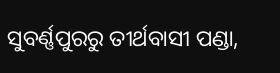ସୁବର୍ଣ୍ଣପୁରରୁ ତୀର୍ଥବାସୀ ପଣ୍ଡା,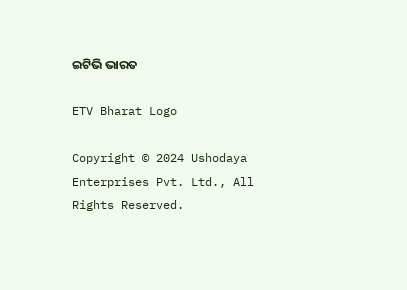ଇଟିଭି ଭାରତ

ETV Bharat Logo

Copyright © 2024 Ushodaya Enterprises Pvt. Ltd., All Rights Reserved.